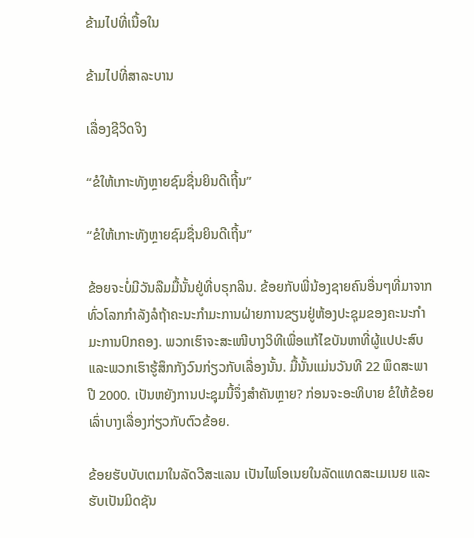ຂ້າມໄປທີ່ເນື້ອໃນ

ຂ້າມໄປທີ່ສາລະບານ

ເລື່ອງຊີວິດຈິງ

“ຂໍໃຫ້ເກາະທັງຫຼາຍຊົມຊື່ນຍິນດີເຖີ້ນ”

“ຂໍໃຫ້ເກາະທັງຫຼາຍຊົມຊື່ນຍິນດີເຖີ້ນ”

ຂ້ອຍຈະບໍ່ມີວັນລືມມື້ນັ້ນຢູ່ທີ່ບຣຸກລິນ. ຂ້ອຍກັບພີ່ນ້ອງຊາຍຄົນອື່ນໆທີ່ມາຈາກທົ່ວໂລກກຳລັງລໍຖ້າຄະນະກຳມະການຝ່າຍການຂຽນຢູ່ຫ້ອງປະຊຸມຂອງຄະນະກຳມະການປົກຄອງ. ພວກເຮົາຈະສະເໜີບາງວິທີເພື່ອແກ້ໄຂບັນຫາທີ່ຜູ້ແປປະສົບ ແລະພວກເຮົາຮູ້ສຶກກັງວົນກ່ຽວກັບເລື່ອງນັ້ນ. ມື້ນັ້ນແມ່ນວັນທີ 22 ພຶດສະພາ ປີ 2000. ເປັນຫຍັງການປະຊຸມນີ້ຈຶ່ງສຳຄັນຫຼາຍ? ກ່ອນຈະອະທິບາຍ ຂໍໃຫ້ຂ້ອຍເລົ່າບາງເລື່ອງກ່ຽວກັບຕົວຂ້ອຍ.

ຂ້ອຍຮັບບັບເຕມາໃນລັດວີສະແລນ ເປັນໄພໂອເນຍໃນລັດແທດສະເມເນຍ ແລະຮັບເປັນມິດຊັນ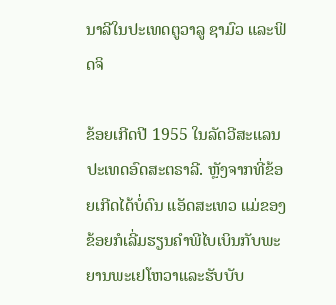ນາລີໃນປະເທດຕູວາລູ ຊາມົວ ແລະຟິດຈິ

ຂ້ອຍເກີດປີ 1955 ໃນລັດວີສະແລນ ປະເທດອົດສະຕຣາລີ. ຫຼັງຈາກທີ່ຂ້ອຍເກີດໄດ້ບໍ່ດົນ ແອັດສະເທວ ແມ່ຂອງຂ້ອຍກໍເລີ່ມຮຽນຄຳພີໄບເບິນກັບພະຍານພະເຢໂຫວາແລະຮັບບັບ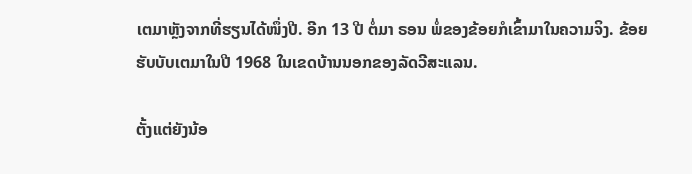ເຕມາຫຼັງຈາກທີ່ຮຽນໄດ້ໜຶ່ງປີ. ອີກ 13 ປີ ຕໍ່ມາ ຣອນ ພໍ່ຂອງຂ້ອຍກໍເຂົ້າມາໃນຄວາມຈິງ. ຂ້ອຍຮັບບັບເຕມາໃນປີ 1968 ໃນເຂດບ້ານນອກຂອງລັດວີສະແລນ.

ຕັ້ງແຕ່ຍັງນ້ອ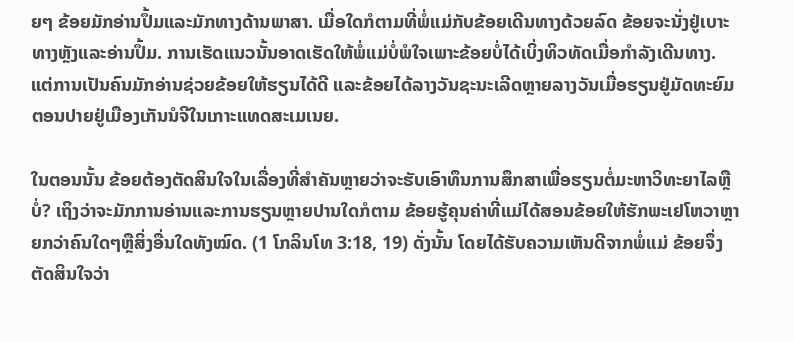ຍໆ ຂ້ອຍມັກອ່ານປຶ້ມແລະມັກທາງດ້ານພາສາ. ເມື່ອໃດກໍຕາມທີ່ພໍ່ແມ່ກັບຂ້ອຍເດີນທາງດ້ວຍລົດ ຂ້ອຍຈະນັ່ງຢູ່ເບາະທາງຫຼັງແລະອ່ານປຶ້ມ. ການເຮັດແນວນັ້ນອາດເຮັດໃຫ້ພໍ່ແມ່ບໍ່ພໍໃຈເພາະຂ້ອຍບໍ່ໄດ້ເບິ່ງທິວທັດເມື່ອກຳລັງເດີນທາງ. ແຕ່ການເປັນຄົນມັກອ່ານຊ່ວຍຂ້ອຍໃຫ້ຮຽນໄດ້ດີ ແລະຂ້ອຍໄດ້ລາງວັນຊະນະເລີດຫຼາຍລາງວັນເມື່ອຮຽນຢູ່ມັດທະຍົມຕອນປາຍຢູ່ເມືອງເກັນນໍຈີໃນເກາະແທດສະເມເນຍ.

ໃນຕອນນັ້ນ ຂ້ອຍຕ້ອງຕັດສິນໃຈໃນເລື່ອງທີ່ສຳຄັນຫຼາຍວ່າຈະຮັບເອົາທຶນການສຶກສາເພື່ອຮຽນຕໍ່ມະຫາວິທະຍາໄລຫຼືບໍ່? ເຖິງວ່າຈະມັກການອ່ານແລະການຮຽນຫຼາຍປານໃດກໍຕາມ ຂ້ອຍຮູ້ຄຸນຄ່າທີ່ແມ່ໄດ້ສອນຂ້ອຍໃຫ້ຮັກພະເຢໂຫວາຫຼາຍກວ່າຄົນໃດໆຫຼືສິ່ງອື່ນໃດທັງໝົດ. (1 ໂກລິນໂທ 3:18, 19) ດັ່ງນັ້ນ ໂດຍໄດ້ຮັບຄວາມເຫັນດີຈາກພໍ່ແມ່ ຂ້ອຍຈຶ່ງຕັດສິນໃຈວ່າ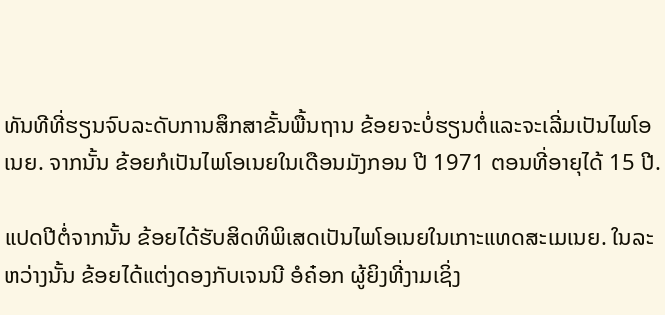ທັນທີທີ່ຮຽນຈົບລະດັບການສຶກສາຂັ້ນພື້ນຖານ ຂ້ອຍຈະບໍ່ຮຽນຕໍ່ແລະຈະເລີ່ມເປັນໄພໂອເນຍ. ຈາກນັ້ນ ຂ້ອຍກໍເປັນໄພໂອເນຍໃນເດືອນມັງກອນ ປີ 1971 ຕອນທີ່ອາຍຸໄດ້ 15 ປີ.

ແປດປີຕໍ່ຈາກນັ້ນ ຂ້ອຍໄດ້ຮັບສິດທິພິເສດເປັນໄພໂອເນຍໃນເກາະແທດສະເມເນຍ. ໃນລະຫວ່າງນັ້ນ ຂ້ອຍໄດ້ແຕ່ງດອງກັບເຈນນີ ອໍຄ໋ອກ ຜູ້ຍິງທີ່ງາມເຊິ່ງ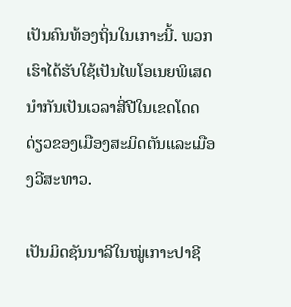ເປັນຄົນທ້ອງຖິ່ນໃນເກາະນີ້. ພວກເຮົາໄດ້ຮັບໃຊ້ເປັນໄພໂອເນຍພິເສດນຳກັນເປັນເວລາສີ່ປີໃນເຂດໂດດດ່ຽວຂອງເມືອງສະມິດຕັນແລະເມືອງວີສະທາວ.

ເປັນມິດຊັນນາລີໃນໝູ່ເກາະປາຊີ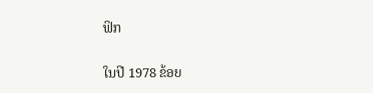ຟິກ

ໃນປີ 1978 ຂ້ອຍ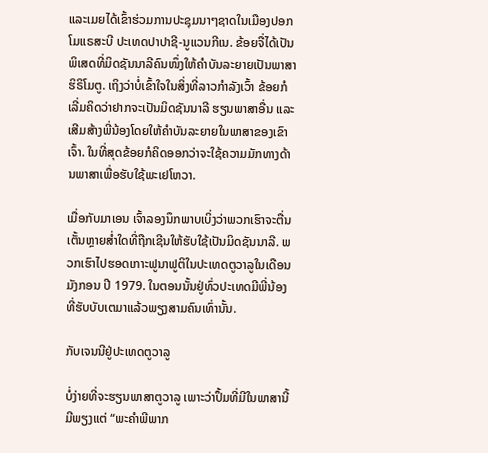ແລະເມຍໄດ້ເຂົ້າຮ່ວມການປະຊຸມນາໆຊາດໃນເມືອງປອກໂມແຣສະບີ ປະເທດປາປາຊີ-ນູແວນກີເນ. ຂ້ອຍຈື່ໄດ້ເປັນພິເສດທີ່ມິດຊັນນາລີຄົນໜຶ່ງໃຫ້ຄຳບັນລະຍາຍເປັນພາສາຮິຣິໂມຕູ. ເຖິງວ່າບໍ່ເຂົ້າໃຈໃນສິ່ງທີ່ລາວກຳລັງເວົ້າ ຂ້ອຍກໍເລີ່ມຄິດວ່າຢາກຈະເປັນມິດຊັນນາລີ ຮຽນພາສາອື່ນ ແລະເສີມສ້າງພີ່ນ້ອງໂດຍໃຫ້ຄຳບັນລະຍາຍໃນພາສາຂອງເຂົາເຈົ້າ. ໃນທີ່ສຸດຂ້ອຍກໍຄິດອອກວ່າຈະໃຊ້ຄວາມມັກທາງດ້ານພາສາເພື່ອຮັບໃຊ້ພະເຢໂຫວາ.

ເມື່ອກັບມາເອນ ເຈົ້າລອງນຶກພາບເບິ່ງວ່າພວກເຮົາຈະຕື່ນເຕັ້ນຫຼາຍສໍ່າໃດທີ່ຖືກເຊີນໃຫ້ຮັບໃຊ້ເປັນມິດຊັນນາລີ. ພວກເຮົາໄປຮອດເກາະຟູນາຟູຕິໃນປະເທດຕູວາລູໃນເດືອນມັງກອນ ປີ 1979. ໃນຕອນນັ້ນຢູ່ທົ່ວປະເທດມີພີ່ນ້ອງທີ່ຮັບບັບເຕມາແລ້ວພຽງສາມຄົນເທົ່ານັ້ນ.

ກັບເຈນນີຢູ່ປະເທດຕູວາລູ

ບໍ່ງ່າຍທີ່ຈະຮຽນພາສາຕູວາລູ ເພາະວ່າປຶ້ມທີ່ມີໃນພາສານີ້ມີພຽງແຕ່ “ພະຄຳພີພາກ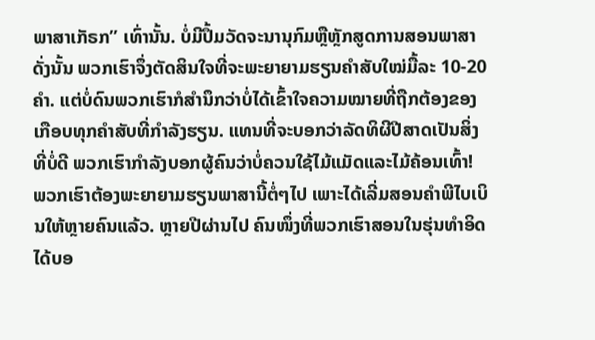ພາສາເກັຣກ” ເທົ່ານັ້ນ. ບໍ່ມີປຶ້ມວັດຈະນານຸກົມຫຼືຫຼັກສູດການສອນພາສາ ດັ່ງນັ້ນ ພວກເຮົາຈຶ່ງຕັດສິນໃຈທີ່ຈະພະຍາຍາມຮຽນຄຳສັບໃໝ່ມື້ລະ 10-20 ຄຳ. ແຕ່ບໍ່ດົນພວກເຮົາກໍສຳນຶກວ່າບໍ່ໄດ້ເຂົ້າໃຈຄວາມໝາຍທີ່ຖືກຕ້ອງຂອງເກືອບທຸກຄຳສັບທີ່ກຳລັງຮຽນ. ແທນທີ່ຈະບອກວ່າລັດທິຜີປີສາດເປັນສິ່ງທີ່ບໍ່ດີ ພວກເຮົາກຳລັງບອກຜູ້ຄົນວ່າບໍ່ຄວນໃຊ້ໄມ້ແມັດແລະໄມ້ຄ້ອນເທົ້າ! ພວກເຮົາຕ້ອງພະຍາຍາມຮຽນພາສານີ້ຕໍ່ໆໄປ ເພາະໄດ້ເລີ່ມສອນຄຳພີໄບເບິນໃຫ້ຫຼາຍຄົນແລ້ວ. ຫຼາຍປີຜ່ານໄປ ຄົນໜຶ່ງທີ່ພວກເຮົາສອນໃນຮຸ່ນທຳອິດໄດ້ບອ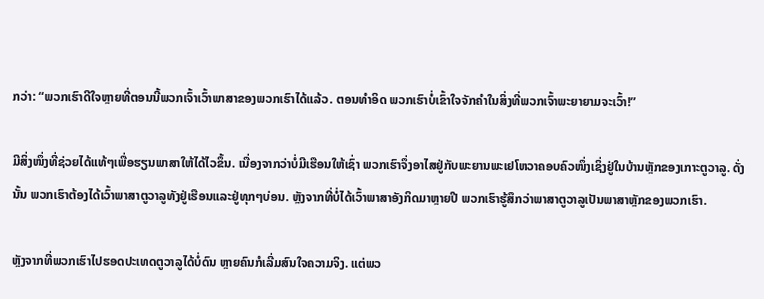ກວ່າ: “ພວກເຮົາດີໃຈຫຼາຍທີ່ຕອນນີ້ພວກເຈົ້າເວົ້າພາສາຂອງພວກເຮົາໄດ້ແລ້ວ. ຕອນທຳອິດ ພວກເຮົາບໍ່ເຂົ້າໃຈຈັກຄຳໃນສິ່ງທີ່ພວກເຈົ້າພະຍາຍາມຈະເວົ້າ!”

ມີສິ່ງໜຶ່ງທີ່ຊ່ວຍໄດ້ແທ້ໆເພື່ອຮຽນພາສາໃຫ້ໄດ້ໄວຂຶ້ນ. ເນື່ອງຈາກວ່າບໍ່ມີເຮືອນໃຫ້ເຊົ່າ ພວກເຮົາຈຶ່ງອາໄສຢູ່ກັບພະຍານພະເຢໂຫວາຄອບຄົວໜຶ່ງເຊິ່ງຢູ່ໃນບ້ານຫຼັກຂອງເກາະຕູວາລູ. ດັ່ງນັ້ນ ພວກເຮົາຕ້ອງໄດ້ເວົ້າພາສາຕູວາລູທັງຢູ່ເຮືອນແລະຢູ່ທຸກໆບ່ອນ. ຫຼັງຈາກທີ່ບໍ່ໄດ້ເວົ້າພາສາອັງກິດມາຫຼາຍປີ ພວກເຮົາຮູ້ສຶກວ່າພາສາຕູວາລູເປັນພາສາຫຼັກຂອງພວກເຮົາ.

ຫຼັງຈາກທີ່ພວກເຮົາໄປຮອດປະເທດຕູວາລູໄດ້ບໍ່ດົນ ຫຼາຍຄົນກໍເລີ່ມສົນໃຈຄວາມຈິງ. ແຕ່ພວ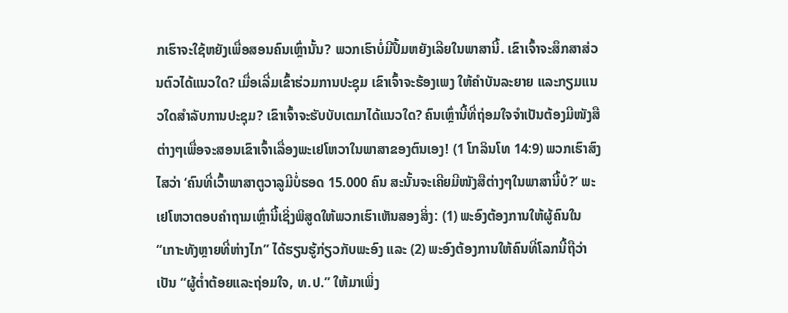ກເຮົາຈະໃຊ້ຫຍັງເພື່ອສອນຄົນເຫຼົ່ານັ້ນ? ພວກເຮົາບໍ່ມີປຶ້ມຫຍັງເລີຍໃນພາສານີ້. ເຂົາເຈົ້າຈະສຶກສາສ່ວນຕົວໄດ້ແນວໃດ? ເມື່ອເລີ່ມເຂົ້າຮ່ວມການປະຊຸມ ເຂົາເຈົ້າຈະຮ້ອງເພງ ໃຫ້ຄຳບັນລະຍາຍ ແລະກຽມແນວໃດສຳລັບການປະຊຸມ? ເຂົາເຈົ້າຈະຮັບບັບເຕມາໄດ້ແນວໃດ? ຄົນເຫຼົ່ານີ້ທີ່ຖ່ອມໃຈຈຳເປັນຕ້ອງມີໜັງສືຕ່າງໆເພື່ອຈະສອນເຂົາເຈົ້າເລື່ອງພະເຢໂຫວາໃນພາສາຂອງຕົນເອງ! (1 ໂກລິນໂທ 14:9) ພວກເຮົາສົງໄສວ່າ ‘ຄົນທີ່ເວົ້າພາສາຕູວາລູມີບໍ່ຮອດ 15.000 ຄົນ ສະນັ້ນຈະເຄີຍມີໜັງສືຕ່າງໆໃນພາສານີ້ບໍ?’ ພະເຢໂຫວາຕອບຄຳຖາມເຫຼົ່ານີ້ເຊິ່ງພິສູດໃຫ້ພວກເຮົາເຫັນສອງສິ່ງ: (1) ພະອົງຕ້ອງການໃຫ້ຜູ້ຄົນໃນ “ເກາະທັງຫຼາຍທີ່ຫ່າງໄກ” ໄດ້ຮຽນຮູ້ກ່ຽວກັບພະອົງ ແລະ (2) ພະອົງຕ້ອງການໃຫ້ຄົນທີ່ໂລກນີ້ຖືວ່າເປັນ “ຜູ້ຕໍ່າຕ້ອຍແລະຖ່ອມໃຈ, ທ.ປ.” ໃຫ້ມາເພິ່ງ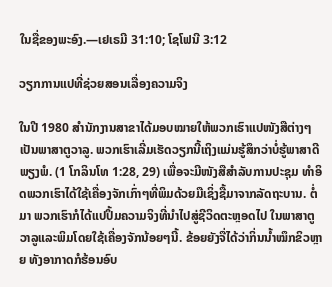ໃນຊື່ຂອງພະອົງ.—ເຢເຣມີ 31:10; ໂຊໂຟນີ 3:12

ວຽກການແປທີ່ຊ່ວຍສອນເລື່ອງຄວາມຈິງ

ໃນປີ 1980 ສຳນັກງານສາຂາໄດ້ມອບໝາຍໃຫ້ພວກເຮົາແປໜັງສືຕ່າງໆເປັນພາສາຕູວາລູ. ພວກເຮົາເລີ່ມເຮັດວຽກນີ້ເຖິງແມ່ນຮູ້ສຶກວ່າບໍ່ຮູ້ພາສາດີພຽງພໍ. (1 ໂກລິນໂທ 1:28, 29) ເພື່ອຈະມີໜັງສືສຳລັບການປະຊຸມ ທຳອິດພວກເຮົາໄດ້ໃຊ້ເຄື່ອງຈັກເກົ່າໆທີ່ພິມດ້ວຍມືເຊິ່ງຊື້ມາຈາກລັດຖະບານ. ຕໍ່ມາ ພວກເຮົາກໍໄດ້ແປປຶ້ມຄວາມຈິງທີ່ນຳໄປສູ່ຊີວິດຕະຫຼອດໄປ ໃນພາສາຕູວາລູແລະພິມໂດຍໃຊ້ເຄື່ອງຈັກນ້ອຍໆນີ້. ຂ້ອຍຍັງຈື່ໄດ້ວ່າກິ່ນນໍ້າໝຶກຂິວຫຼາຍ ທັງອາກາດກໍຮ້ອນອົບ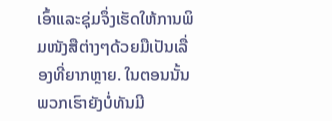ເອົ້າແລະຊຸ່ມຈຶ່ງເຮັດໃຫ້ການພິມໜັງສືຕ່າງໆດ້ວຍມືເປັນເລື່ອງທີ່ຍາກຫຼາຍ. ໃນຕອນນັ້ນ ພວກເຮົາຍັງບໍ່ທັນມີ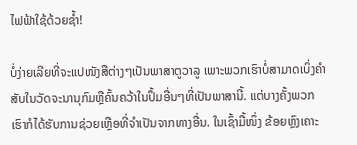ໄຟຟ້າໃຊ້ດ້ວຍຊໍ້າ!

ບໍ່ງ່າຍເລີຍທີ່ຈະແປໜັງສືຕ່າງໆເປັນພາສາຕູວາລູ ເພາະພວກເຮົາບໍ່ສາມາດເບິ່ງຄຳສັບໃນວັດຈະນານຸກົມຫຼືຄົ້ນຄວ້າໃນປຶ້ມອື່ນໆທີ່ເປັນພາສານີ້. ແຕ່ບາງຄັ້ງພວກເຮົາກໍໄດ້ຮັບການຊ່ວຍເຫຼືອທີ່ຈຳເປັນຈາກທາງອື່ນ. ໃນເຊົ້າມື້ໜຶ່ງ ຂ້ອຍຫຼົງເຄາະ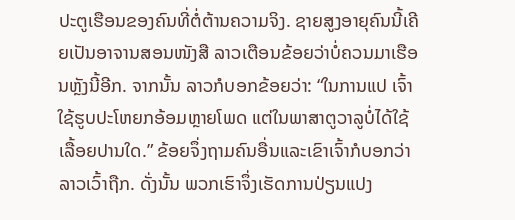ປະຕູເຮືອນຂອງຄົນທີ່ຕໍ່ຕ້ານຄວາມຈິງ. ຊາຍສູງອາຍຸຄົນນີ້ເຄີຍເປັນອາຈານສອນໜັງສື ລາວເຕືອນຂ້ອຍວ່າບໍ່ຄວນມາເຮືອນຫຼັງນີ້ອີກ. ຈາກນັ້ນ ລາວກໍບອກຂ້ອຍວ່າ: “ໃນການແປ ເຈົ້າໃຊ້ຮູບປະໂຫຍກອ້ອມຫຼາຍໂພດ ແຕ່ໃນພາສາຕູວາລູບໍ່ໄດ້ໃຊ້ເລື້ອຍປານໃດ.” ຂ້ອຍຈຶ່ງຖາມຄົນອື່ນແລະເຂົາເຈົ້າກໍບອກວ່າລາວເວົ້າຖືກ. ດັ່ງນັ້ນ ພວກເຮົາຈຶ່ງເຮັດການປ່ຽນແປງ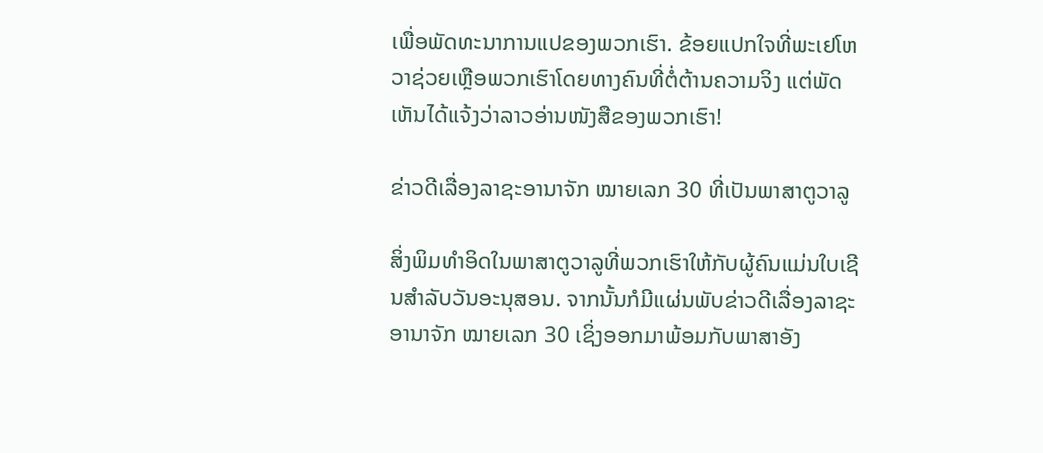ເພື່ອພັດທະນາການແປຂອງພວກເຮົາ. ຂ້ອຍແປກໃຈທີ່ພະເຢໂຫວາຊ່ວຍເຫຼືອພວກເຮົາໂດຍທາງຄົນທີ່ຕໍ່ຕ້ານຄວາມຈິງ ແຕ່ພັດເຫັນໄດ້ແຈ້ງວ່າລາວອ່ານໜັງສືຂອງພວກເຮົາ!

ຂ່າວດີເລື່ອງລາຊະອານາຈັກ ໝາຍເລກ 30 ທີ່ເປັນພາສາຕູວາລູ

ສິ່ງພິມທຳອິດໃນພາສາຕູວາລູທີ່ພວກເຮົາໃຫ້ກັບຜູ້ຄົນແມ່ນໃບເຊີນສຳລັບວັນອະນຸສອນ. ຈາກນັ້ນກໍມີແຜ່ນພັບຂ່າວດີເລື່ອງລາຊະອານາຈັກ ໝາຍເລກ 30 ເຊິ່ງອອກມາພ້ອມກັບພາສາອັງ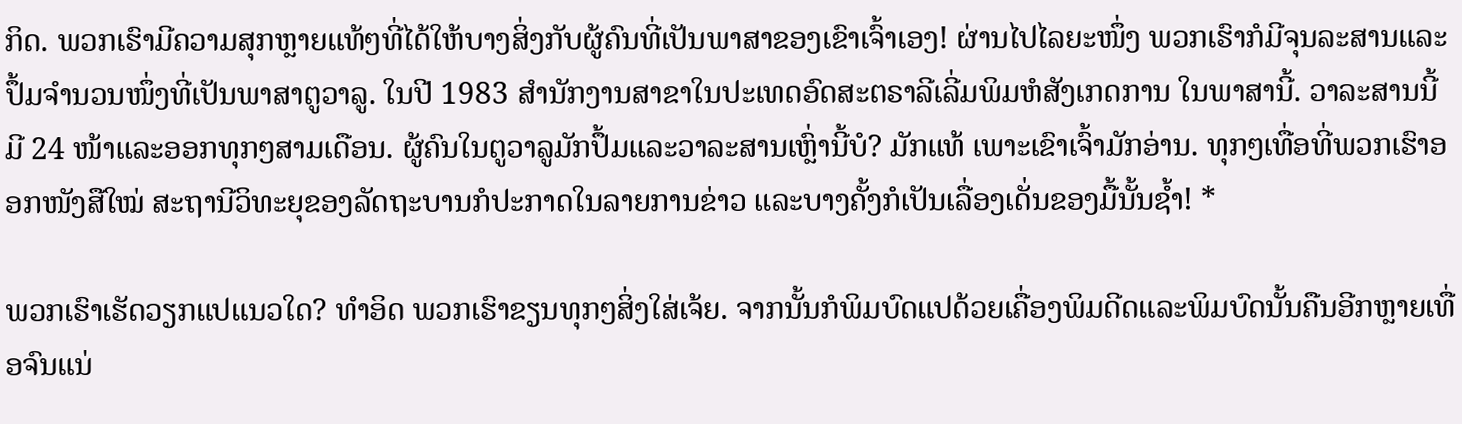ກິດ. ພວກເຮົາມີຄວາມສຸກຫຼາຍແທ້ໆທີ່ໄດ້ໃຫ້ບາງສິ່ງກັບຜູ້ຄົນທີ່ເປັນພາສາຂອງເຂົາເຈົ້າເອງ! ຜ່ານໄປໄລຍະໜຶ່ງ ພວກເຮົາກໍມີຈຸນລະສານແລະປຶ້ມຈຳນວນໜຶ່ງທີ່ເປັນພາສາຕູວາລູ. ໃນປີ 1983 ສຳນັກງານສາຂາໃນປະເທດອົດສະຕຣາລີເລີ່ມພິມຫໍສັງເກດການ ໃນພາສານີ້. ວາລະສານນີ້ມີ 24 ໜ້າແລະອອກທຸກໆສາມເດືອນ. ຜູ້ຄົນໃນຕູວາລູມັກປຶ້ມແລະວາລະສານເຫຼົ່ານີ້ບໍ? ມັກແທ້ ເພາະເຂົາເຈົ້າມັກອ່ານ. ທຸກໆເທື່ອທີ່ພວກເຮົາອອກໜັງສືໃໝ່ ສະຖານີວິທະຍຸຂອງລັດຖະບານກໍປະກາດໃນລາຍການຂ່າວ ແລະບາງຄັ້ງກໍເປັນເລື່ອງເດັ່ນຂອງມື້ນັ້ນຊໍ້າ! *

ພວກເຮົາເຮັດວຽກແປແນວໃດ? ທຳອິດ ພວກເຮົາຂຽນທຸກໆສິ່ງໃສ່ເຈ້ຍ. ຈາກນັ້ນກໍພິມບົດແປດ້ວຍເຄື່ອງພິມດີດແລະພິມບົດນັ້ນຄືນອີກຫຼາຍເທື່ອຈົນແນ່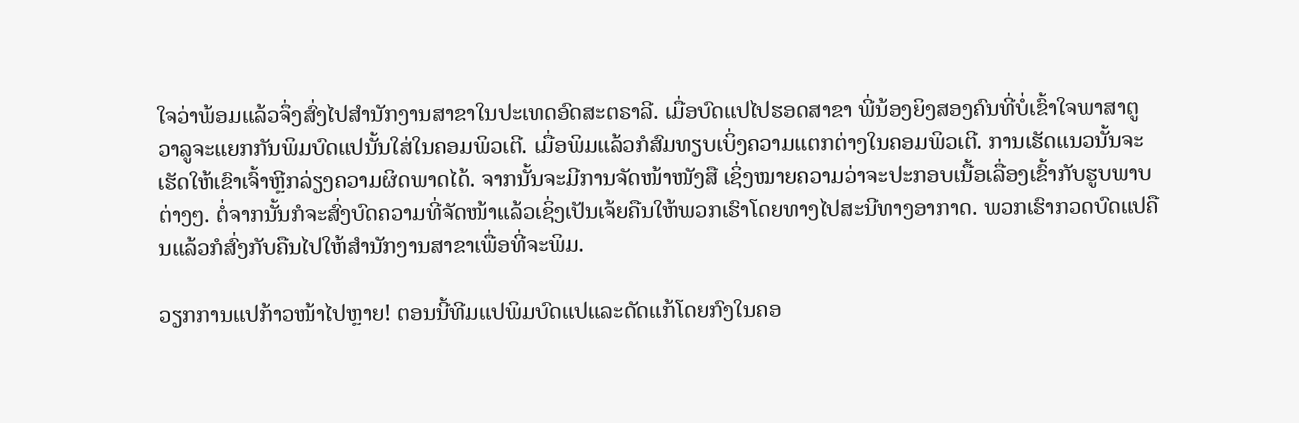ໃຈວ່າພ້ອມແລ້ວຈຶ່ງສົ່ງໄປສຳນັກງານສາຂາໃນປະເທດອົດສະຕຣາລີ. ເມື່ອບົດແປໄປຮອດສາຂາ ພີ່ນ້ອງຍິງສອງຄົນທີ່ບໍ່ເຂົ້າໃຈພາສາຕູວາລູຈະແຍກກັນພິມບົດແປນັ້ນໃສ່ໃນຄອມພິວເຕີ. ເມື່ອພິມແລ້ວກໍສົມທຽບເບິ່ງຄວາມແຕກຕ່າງໃນຄອມພິວເຕີ. ການເຮັດແນວນັ້ນຈະເຮັດໃຫ້ເຂົາເຈົ້າຫຼີກລ່ຽງຄວາມຜິດພາດໄດ້. ຈາກນັ້ນຈະມີການຈັດໜ້າໜັງສື ເຊິ່ງໝາຍຄວາມວ່າຈະປະກອບເນື້ອເລື່ອງເຂົ້າກັບຮູບພາບຕ່າງໆ. ຕໍ່ຈາກນັ້ນກໍຈະສົ່ງບົດຄວາມທີ່ຈັດໜ້າແລ້ວເຊິ່ງເປັນເຈ້ຍຄືນໃຫ້ພວກເຮົາໂດຍທາງໄປສະນີທາງອາກາດ. ພວກເຮົາກວດບົດແປຄືນແລ້ວກໍສົ່ງກັບຄືນໄປໃຫ້ສຳນັກງານສາຂາເພື່ອທີ່ຈະພິມ.

ວຽກການແປກ້າວໜ້າໄປຫຼາຍ! ຕອນນີ້ທີມແປພິມບົດແປແລະດັດແກ້ໂດຍກົງໃນຄອ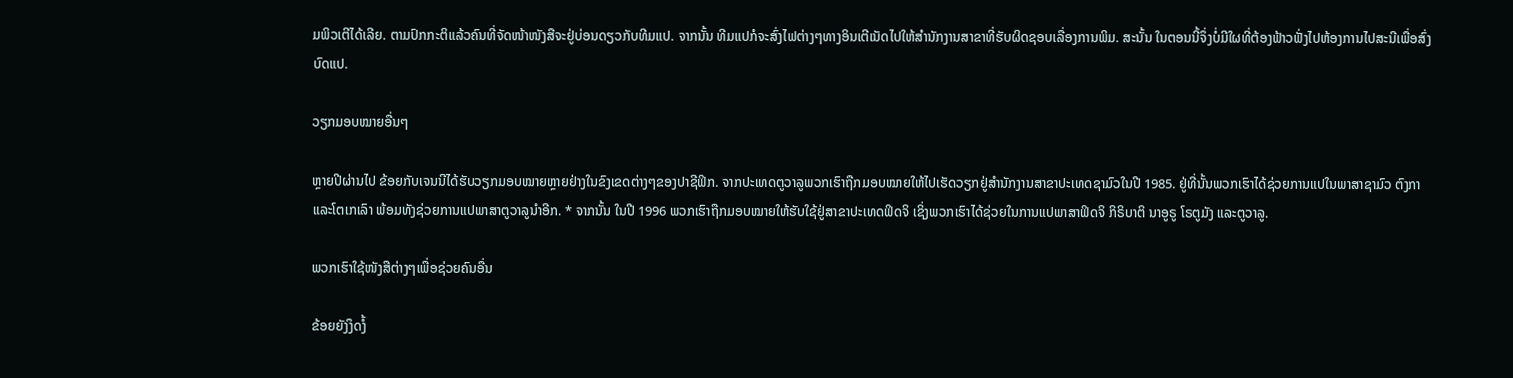ມພິວເຕີໄດ້ເລີຍ. ຕາມປົກກະຕິແລ້ວຄົນທີ່ຈັດໜ້າໜັງສືຈະຢູ່ບ່ອນດຽວກັບທີມແປ. ຈາກນັ້ນ ທີມແປກໍຈະສົ່ງໄຟຕ່າງໆທາງອິນເຕີເນັດໄປໃຫ້ສຳນັກງານສາຂາທີ່ຮັບຜິດຊອບເລື່ອງການພິມ. ສະນັ້ນ ໃນຕອນນີ້ຈຶ່ງບໍ່ມີໃຜທີ່ຕ້ອງຟ້າວຟັ່ງໄປຫ້ອງການໄປສະນີເພື່ອສົ່ງບົດແປ.

ວຽກມອບໝາຍອື່ນໆ

ຫຼາຍປີຜ່ານໄປ ຂ້ອຍກັບເຈນນີໄດ້ຮັບວຽກມອບໝາຍຫຼາຍຢ່າງໃນຂົງເຂດຕ່າງໆຂອງປາຊີຟິກ. ຈາກປະເທດຕູວາລູພວກເຮົາຖືກມອບໝາຍໃຫ້ໄປເຮັດວຽກຢູ່ສຳນັກງານສາຂາປະເທດຊາມົວໃນປີ 1985. ຢູ່ທີ່ນັ້ນພວກເຮົາໄດ້ຊ່ວຍການແປໃນພາສາຊາມົວ ຕົງກາ ແລະໂຕເກເລົາ ພ້ອມທັງຊ່ວຍການແປພາສາຕູວາລູນຳອີກ. * ຈາກນັ້ນ ໃນປີ 1996 ພວກເຮົາຖືກມອບໝາຍໃຫ້ຮັບໃຊ້ຢູ່ສາຂາປະເທດຟິດຈິ ເຊິ່ງພວກເຮົາໄດ້ຊ່ວຍໃນການແປພາສາຟິດຈິ ກິຣິບາຕິ ນາອູຣູ ໂຣຕູມັງ ແລະຕູວາລູ.

ພວກເຮົາໃຊ້ໜັງສືຕ່າງໆເພື່ອຊ່ວຍຄົນອື່ນ

ຂ້ອຍຍັງງຶດງໍ້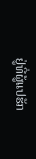ຢູ່ທີ່ຜູ້ແປຮັກ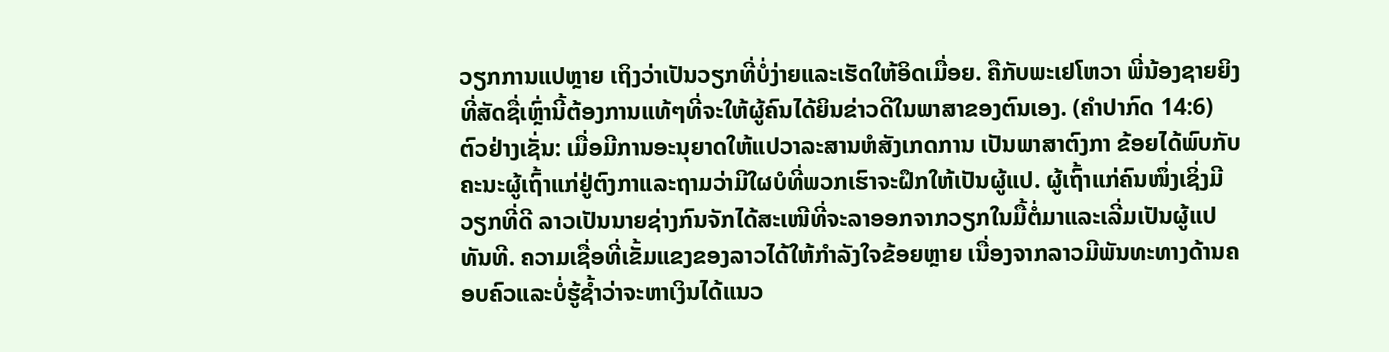ວຽກການແປຫຼາຍ ເຖິງວ່າເປັນວຽກທີ່ບໍ່ງ່າຍແລະເຮັດໃຫ້ອິດເມື່ອຍ. ຄືກັບພະເຢໂຫວາ ພີ່ນ້ອງຊາຍຍິງທີ່ສັດຊື່ເຫຼົ່ານີ້ຕ້ອງການແທ້ໆທີ່ຈະໃຫ້ຜູ້ຄົນໄດ້ຍິນຂ່າວດີໃນພາສາຂອງຕົນເອງ. (ຄຳປາກົດ 14:6) ຕົວຢ່າງເຊັ່ນ: ເມື່ອມີການອະນຸຍາດໃຫ້ແປວາລະສານຫໍສັງເກດການ ເປັນພາສາຕົງກາ ຂ້ອຍໄດ້ພົບກັບຄະນະຜູ້ເຖົ້າແກ່ຢູ່ຕົງກາແລະຖາມວ່າມີໃຜບໍທີ່ພວກເຮົາຈະຝຶກໃຫ້ເປັນຜູ້ແປ. ຜູ້ເຖົ້າແກ່ຄົນໜຶ່ງເຊິ່ງມີວຽກທີ່ດີ ລາວເປັນນາຍຊ່າງກົນຈັກໄດ້ສະເໜີທີ່ຈະລາອອກຈາກວຽກໃນມື້ຕໍ່ມາແລະເລີ່ມເປັນຜູ້ແປທັນທີ. ຄວາມເຊື່ອທີ່ເຂັ້ມແຂງຂອງລາວໄດ້ໃຫ້ກຳລັງໃຈຂ້ອຍຫຼາຍ ເນື່ອງຈາກລາວມີພັນທະທາງດ້ານຄອບຄົວແລະບໍ່ຮູ້ຊໍ້າວ່າຈະຫາເງິນໄດ້ແນວ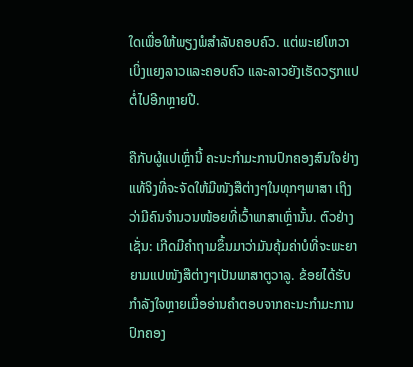ໃດເພື່ອໃຫ້ພຽງພໍສຳລັບຄອບຄົວ. ແຕ່ພະເຢໂຫວາເບິ່ງແຍງລາວແລະຄອບຄົວ ແລະລາວຍັງເຮັດວຽກແປຕໍ່ໄປອີກຫຼາຍປີ.

ຄືກັບຜູ້ແປເຫຼົ່ານີ້ ຄະນະກຳມະການປົກຄອງສົນໃຈຢ່າງແທ້ຈິງທີ່ຈະຈັດໃຫ້ມີໜັງສືຕ່າງໆໃນທຸກໆພາສາ ເຖິງວ່າມີຄົນຈຳນວນໜ້ອຍທີ່ເວົ້າພາສາເຫຼົ່ານັ້ນ. ຕົວຢ່າງເຊັ່ນ: ເກີດມີຄຳຖາມຂຶ້ນມາວ່າມັນຄຸ້ມຄ່າບໍທີ່ຈະພະຍາຍາມແປໜັງສືຕ່າງໆເປັນພາສາຕູວາລູ. ຂ້ອຍໄດ້ຮັບກຳລັງໃຈຫຼາຍເມື່ອອ່ານຄຳຕອບຈາກຄະນະກຳມະການປົກຄອງ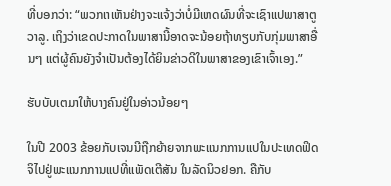ທີ່ບອກວ່າ: “ພວກເາເຫັນຢ່າງຈະແຈ້ງວ່າບໍ່ມີເຫດຜົນທີ່ຈະເຊົາແປພາສາຕູວາລູ. ເຖິງວ່າເຂດປະກາດໃນພາສານີ້ອາດຈະນ້ອຍຖ້າທຽບກັບກຸ່ມພາສາອື່ນໆ ແຕ່ຜູ້ຄົນຍັງຈຳເປັນຕ້ອງໄດ້ຍິນຂ່າວດີໃນພາສາຂອງເຂົາເຈົ້າເອງ.”

ຮັບບັບເຕມາໃຫ້ບາງຄົນຢູ່ໃນອ່າວນ້ອຍໆ

ໃນປີ 2003 ຂ້ອຍກັບເຈນນີຖືກຍ້າຍຈາກພະແນກການແປໃນປະເທດຟິດຈິໄປຢູ່ພະແນກການແປທີ່ແພັດເຕີສັນ ໃນລັດນິວຢອກ. ຄືກັບ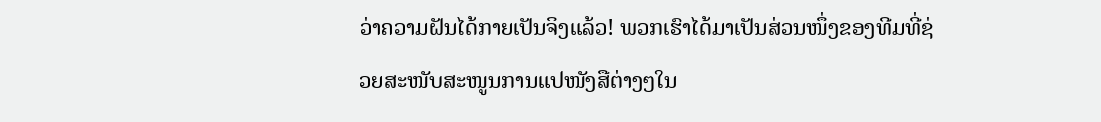ວ່າຄວາມຝັນໄດ້ກາຍເປັນຈິງແລ້ວ! ພວກເຮົາໄດ້ມາເປັນສ່ວນໜຶ່ງຂອງທີມທີ່ຊ່ວຍສະໜັບສະໜູນການແປໜັງສືຕ່າງໆໃນ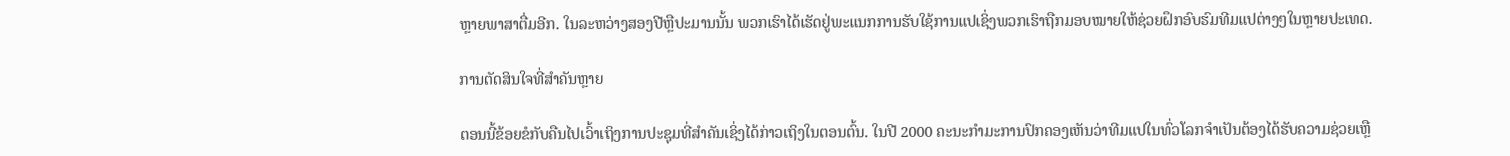ຫຼາຍພາສາຕື່ມອີກ. ໃນລະຫວ່າງສອງປີຫຼືປະມານນັ້ນ ພວກເຮົາໄດ້ເຮັດຢູ່ພະແນກການຮັບໃຊ້ການແປເຊິ່ງພວກເຮົາຖືກມອບໝາຍໃຫ້ຊ່ວຍຝຶກອົບຮົມທີມແປຕ່າງໆໃນຫຼາຍປະເທດ.

ການຕັດສິນໃຈທີ່ສຳຄັນຫຼາຍ

ຕອນນີ້ຂ້ອຍຂໍກັບຄືນໄປເວົ້າເຖິງການປະຊຸມທີ່ສຳຄັນເຊິ່ງໄດ້ກ່າວເຖິງໃນຕອນຕົ້ນ. ໃນປີ 2000 ຄະນະກຳມະການປົກຄອງເຫັນວ່າທີມແປໃນທົ່ວໂລກຈຳເປັນຕ້ອງໄດ້ຮັບຄວາມຊ່ວຍເຫຼື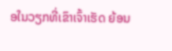ອໃນວຽກທີ່ເຂົາເຈົ້າເຮັດ ຍ້ອນ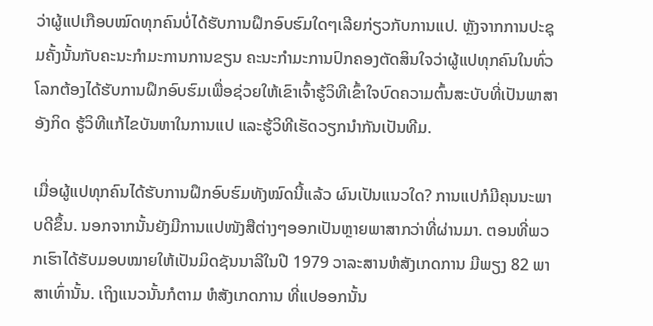ວ່າຜູ້ແປເກືອບໝົດທຸກຄົນບໍ່ໄດ້ຮັບການຝຶກອົບຮົມໃດໆເລີຍກ່ຽວກັບການແປ. ຫຼັງຈາກການປະຊຸມຄັ້ງນັ້ນກັບຄະນະກຳມະການການຂຽນ ຄະນະກຳມະການປົກຄອງຕັດສິນໃຈວ່າຜູ້ແປທຸກຄົນໃນທົ່ວໂລກຕ້ອງໄດ້ຮັບການຝຶກອົບຮົມເພື່ອຊ່ວຍໃຫ້ເຂົາເຈົ້າຮູ້ວິທີເຂົ້າໃຈບົດຄວາມຕົ້ນສະບັບທີ່ເປັນພາສາອັງກິດ ຮູ້ວິທີແກ້ໄຂບັນຫາໃນການແປ ແລະຮູ້ວິທີເຮັດວຽກນຳກັນເປັນທີມ.

ເມື່ອຜູ້ແປທຸກຄົນໄດ້ຮັບການຝຶກອົບຮົມທັງໝົດນີ້ແລ້ວ ຜົນເປັນແນວໃດ? ການແປກໍມີຄຸນນະພາບດີຂຶ້ນ. ນອກຈາກນັ້ນຍັງມີການແປໜັງສືຕ່າງໆອອກເປັນຫຼາຍພາສາກວ່າທີ່ຜ່ານມາ. ຕອນທີ່ພວກເຮົາໄດ້ຮັບມອບໝາຍໃຫ້ເປັນມິດຊັນນາລີໃນປີ 1979 ວາລະສານຫໍສັງເກດການ ມີພຽງ 82 ພາສາເທົ່ານັ້ນ. ເຖິງແນວນັ້ນກໍຕາມ ຫໍສັງເກດການ ທີ່ແປອອກນັ້ນ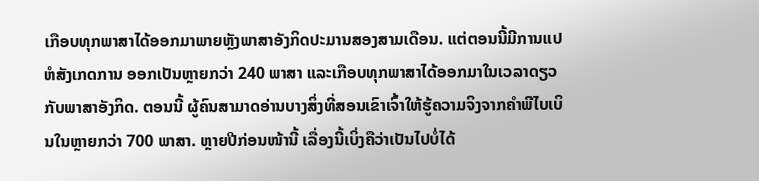ເກືອບທຸກພາສາໄດ້ອອກມາພາຍຫຼັງພາສາອັງກິດປະມານສອງສາມເດືອນ. ແຕ່ຕອນນີ້ມີການແປຫໍສັງເກດການ ອອກເປັນຫຼາຍກວ່າ 240 ພາສາ ແລະເກືອບທຸກພາສາໄດ້ອອກມາໃນເວລາດຽວກັບພາສາອັງກິດ. ຕອນນີ້ ຜູ້ຄົນສາມາດອ່ານບາງສິ່ງທີ່ສອນເຂົາເຈົ້າໃຫ້ຮູ້ຄວາມຈິງຈາກຄຳພີໄບເບິນໃນຫຼາຍກວ່າ 700 ພາສາ. ຫຼາຍປີກ່ອນໜ້ານີ້ ເລື່ອງນີ້ເບິ່ງຄືວ່າເປັນໄປບໍ່ໄດ້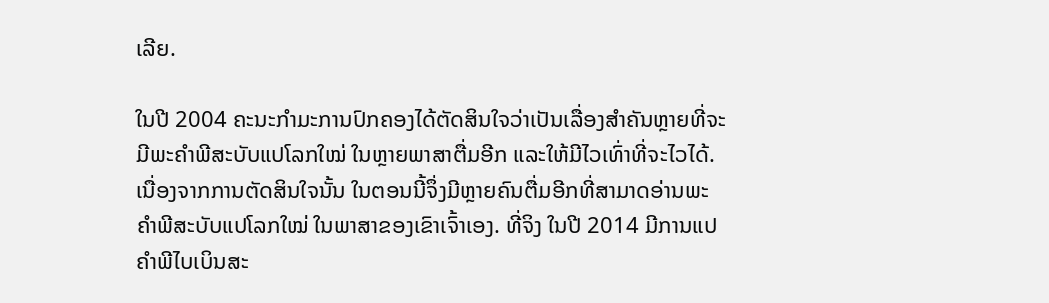ເລີຍ.

ໃນປີ 2004 ຄະນະກຳມະການປົກຄອງໄດ້ຕັດສິນໃຈວ່າເປັນເລື່ອງສຳຄັນຫຼາຍທີ່ຈະມີພະຄຳພີສະບັບແປໂລກໃໝ່ ໃນຫຼາຍພາສາຕື່ມອີກ ແລະໃຫ້ມີໄວເທົ່າທີ່ຈະໄວໄດ້. ເນື່ອງຈາກການຕັດສິນໃຈນັ້ນ ໃນຕອນນີ້ຈຶ່ງມີຫຼາຍຄົນຕື່ມອີກທີ່ສາມາດອ່ານພະຄຳພີສະບັບແປໂລກໃໝ່ ໃນພາສາຂອງເຂົາເຈົ້າເອງ. ທີ່ຈິງ ໃນປີ 2014 ມີການແປຄຳພີໄບເບິນສະ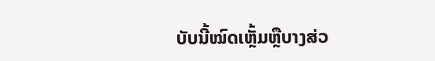ບັບນີ້ໝົດເຫຼັ້ມຫຼືບາງສ່ວ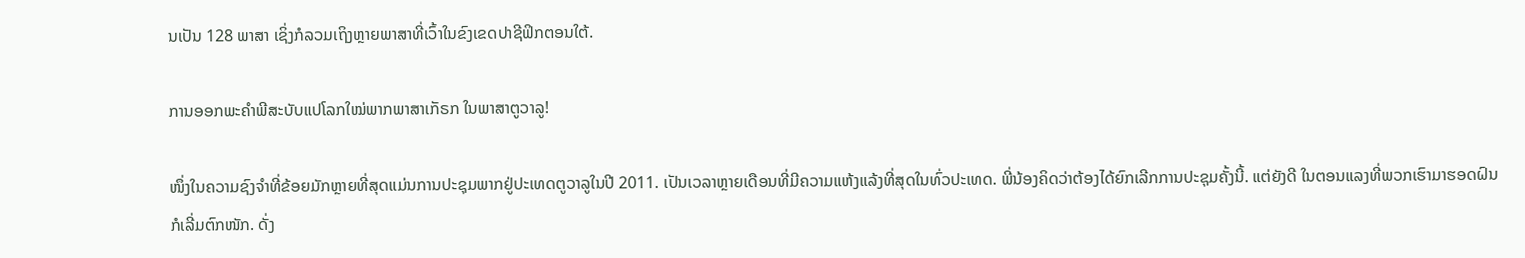ນເປັນ 128 ພາສາ ເຊິ່ງກໍລວມເຖິງຫຼາຍພາສາທີ່ເວົ້າໃນຂົງເຂດປາຊີຟິກຕອນໃຕ້.

ການອອກພະຄຳພີສະບັບແປໂລກໃໝ່ພາກພາສາເກັຣກ ໃນພາສາຕູວາລູ!

ໜຶ່ງໃນຄວາມຊົງຈຳທີ່ຂ້ອຍມັກຫຼາຍທີ່ສຸດແມ່ນການປະຊຸມພາກຢູ່ປະເທດຕູວາລູໃນປີ 2011. ເປັນເວລາຫຼາຍເດືອນທີ່ມີຄວາມແຫ້ງແລ້ງທີ່ສຸດໃນທົ່ວປະເທດ. ພີ່ນ້ອງຄິດວ່າຕ້ອງໄດ້ຍົກເລີກການປະຊຸມຄັ້ງນີ້. ແຕ່ຍັງດີ ໃນຕອນແລງທີ່ພວກເຮົາມາຮອດຝົນກໍເລີ່ມຕົກໜັກ. ດັ່ງ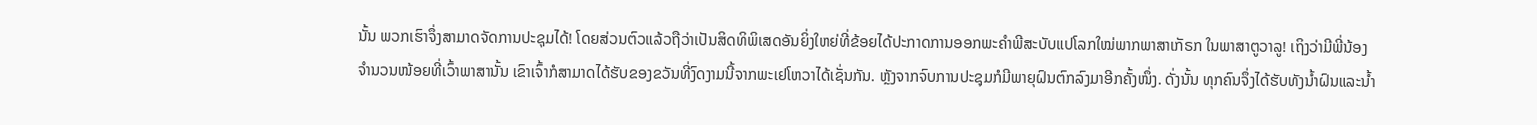ນັ້ນ ພວກເຮົາຈຶ່ງສາມາດຈັດການປະຊຸມໄດ້! ໂດຍສ່ວນຕົວແລ້ວຖືວ່າເປັນສິດທິພິເສດອັນຍິ່ງໃຫຍ່ທີ່ຂ້ອຍໄດ້ປະກາດການອອກພະຄຳພີສະບັບແປໂລກໃໝ່ພາກພາສາເກັຣກ ໃນພາສາຕູວາລູ! ເຖິງວ່າມີພີ່ນ້ອງຈຳນວນໜ້ອຍທີ່ເວົ້າພາສານັ້ນ ເຂົາເຈົ້າກໍສາມາດໄດ້ຮັບຂອງຂວັນທີ່ງົດງາມນີ້ຈາກພະເຢໂຫວາໄດ້ເຊັ່ນກັນ. ຫຼັງຈາກຈົບການປະຊຸມກໍມີພາຍຸຝົນຕົກລົງມາອີກຄັ້ງໜຶ່ງ. ດັ່ງນັ້ນ ທຸກຄົນຈຶ່ງໄດ້ຮັບທັງນໍ້າຝົນແລະນໍ້າ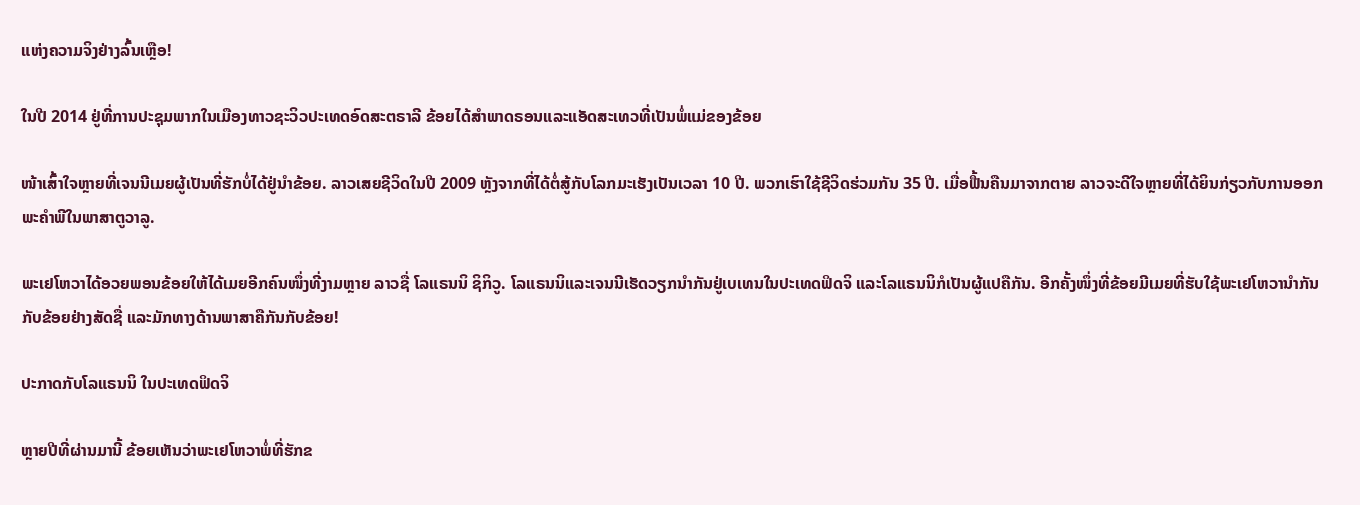ແຫ່ງຄວາມຈິງຢ່າງລົ້ນເຫຼືອ!

ໃນປີ 2014 ຢູ່ທີ່ການປະຊຸມພາກໃນເມືອງທາວຊະວິວປະເທດອົດສະຕຣາລີ ຂ້ອຍໄດ້ສຳພາດຣອນແລະແອັດສະເທວທີ່ເປັນພໍ່ແມ່ຂອງຂ້ອຍ

ໜ້າເສົ້າໃຈຫຼາຍທີ່ເຈນນີເມຍຜູ້ເປັນທີ່ຮັກບໍ່ໄດ້ຢູ່ນຳຂ້ອຍ. ລາວເສຍຊີວິດໃນປີ 2009 ຫຼັງຈາກທີ່ໄດ້ຕໍ່ສູ້ກັບໂລກມະເຮັງເປັນເວລາ 10 ປີ. ພວກເຮົາໃຊ້ຊີວິດຮ່ວມກັນ 35 ປີ. ເມື່ອຟື້ນຄືນມາຈາກຕາຍ ລາວຈະດີໃຈຫຼາຍທີ່ໄດ້ຍິນກ່ຽວກັບການອອກພະຄຳພີໃນພາສາຕູວາລູ.

ພະເຢໂຫວາໄດ້ອວຍພອນຂ້ອຍໃຫ້ໄດ້ເມຍອີກຄົນໜຶ່ງທີ່ງາມຫຼາຍ ລາວຊື່ ໂລແຣນນິ ຊິກິວູ. ໂລແຣນນິແລະເຈນນີເຮັດວຽກນຳກັນຢູ່ເບເທນໃນປະເທດຟິດຈິ ແລະໂລແຣນນິກໍເປັນຜູ້ແປຄືກັນ. ອີກຄັ້ງໜຶ່ງທີ່ຂ້ອຍມີເມຍທີ່ຮັບໃຊ້ພະເຢໂຫວານຳກັນກັບຂ້ອຍຢ່າງສັດຊື່ ແລະມັກທາງດ້ານພາສາຄືກັນກັບຂ້ອຍ!

ປະກາດກັບໂລແຣນນິ ໃນປະເທດຟິດຈິ

ຫຼາຍປີທີ່ຜ່ານມານີ້ ຂ້ອຍເຫັນວ່າພະເຢໂຫວາພໍ່ທີ່ຮັກຂ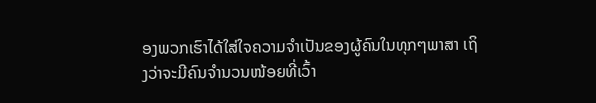ອງພວກເຮົາໄດ້ໃສ່ໃຈຄວາມຈຳເປັນຂອງຜູ້ຄົນໃນທຸກໆພາສາ ເຖິງວ່າຈະມີຄົນຈຳນວນໜ້ອຍທີ່ເວົ້າ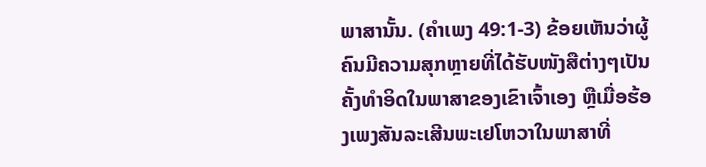ພາສານັ້ນ. (ຄຳເພງ 49:1-3) ຂ້ອຍເຫັນວ່າຜູ້ຄົນມີຄວາມສຸກຫຼາຍທີ່ໄດ້ຮັບໜັງສືຕ່າງໆເປັນຄັ້ງທຳອິດໃນພາສາຂອງເຂົາເຈົ້າເອງ ຫຼືເມື່ອຮ້ອງເພງສັນລະເສີນພະເຢໂຫວາໃນພາສາທີ່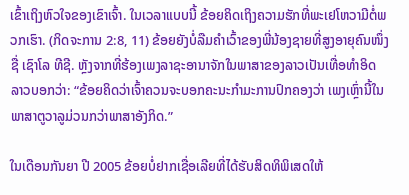ເຂົ້າເຖິງຫົວໃຈຂອງເຂົາເຈົ້າ. ໃນເວລາແບບນີ້ ຂ້ອຍຄິດເຖິງຄວາມຮັກທີ່ພະເຢໂຫວາມີຕໍ່ພວກເຮົາ. (ກິດຈະການ 2:8, 11) ຂ້ອຍຍັງບໍ່ລືມຄຳເວົ້າຂອງພີ່ນ້ອງຊາຍທີ່ສູງອາຍຸຄົນໜຶ່ງຊື່ ເຊົາໂລ ທີຊີ. ຫຼັງຈາກທີ່ຮ້ອງເພງລາຊະອານາຈັກໃນພາສາຂອງລາວເປັນເທື່ອທຳອິດ ລາວບອກວ່າ: “ຂ້ອຍຄິດວ່າເຈົ້າຄວນຈະບອກຄະນະກຳມະການປົກຄອງວ່າ ເພງເຫຼົ່ານີ້ໃນພາສາຕູວາລູມ່ວນກວ່າພາສາອັງກິດ.”

ໃນເດືອນກັນຍາ ປີ 2005 ຂ້ອຍບໍ່ຢາກເຊື່ອເລີຍທີ່ໄດ້ຮັບສິດທິພິເສດໃຫ້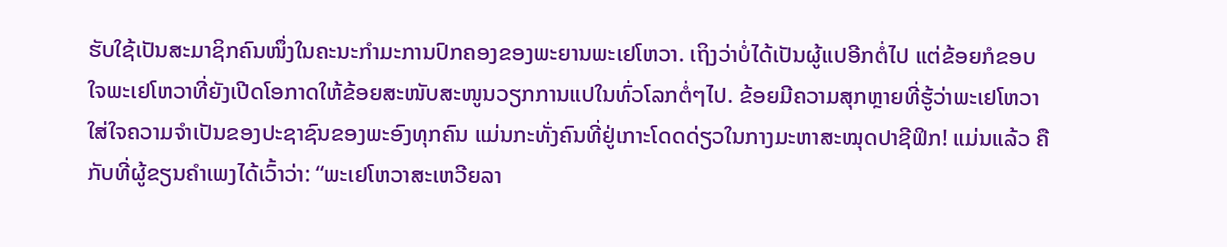ຮັບໃຊ້ເປັນສະມາຊິກຄົນໜຶ່ງໃນຄະນະກຳມະການປົກຄອງຂອງພະຍານພະເຢໂຫວາ. ເຖິງວ່າບໍ່ໄດ້ເປັນຜູ້ແປອີກຕໍ່ໄປ ແຕ່ຂ້ອຍກໍຂອບໃຈພະເຢໂຫວາທີ່ຍັງເປີດໂອກາດໃຫ້ຂ້ອຍສະໜັບສະໜູນວຽກການແປໃນທົ່ວໂລກຕໍ່ໆໄປ. ຂ້ອຍມີຄວາມສຸກຫຼາຍທີ່ຮູ້ວ່າພະເຢໂຫວາໃສ່ໃຈຄວາມຈຳເປັນຂອງປະຊາຊົນຂອງພະອົງທຸກຄົນ ແມ່ນກະທັ່ງຄົນທີ່ຢູ່ເກາະໂດດດ່ຽວໃນກາງມະຫາສະໝຸດປາຊີຟິກ! ແມ່ນແລ້ວ ຄືກັບທີ່ຜູ້ຂຽນຄຳເພງໄດ້ເວົ້າວ່າ: “ພະເຢໂຫວາສະເຫວີຍລາ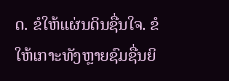ດ. ຂໍໃຫ້ແຜ່ນດິນຊື່ນໃຈ. ຂໍໃຫ້ເກາະທັງຫຼາຍຊົມຊື່ນຍິ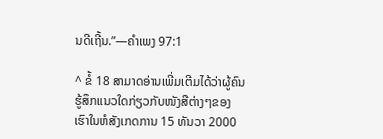ນດີເຖີ້ນ.”—ຄຳເພງ 97:1

^ ຂໍ້ 18 ສາມາດອ່ານເພີ່ມເຕີມໄດ້ວ່າຜູ້ຄົນຮູ້ສຶກແນວໃດກ່ຽວກັບໜັງສືຕ່າງໆຂອງເຮົາໃນຫໍສັງເກດການ 15 ທັນວາ 2000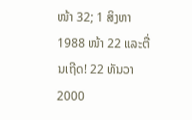ໜ້າ 32; 1 ສິງຫາ 1988 ໜ້າ 22 ແລະຕື່ນເຖີດ! 22 ທັນວາ 2000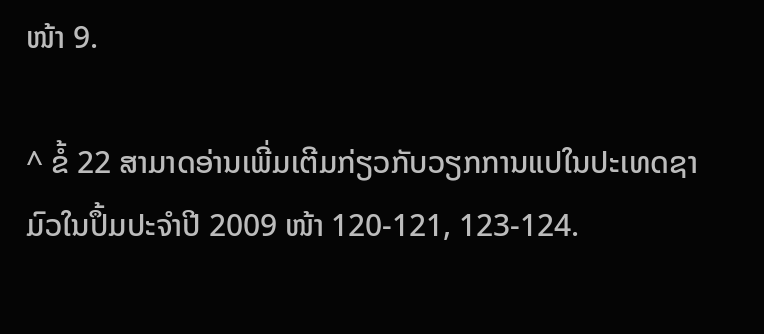ໜ້າ 9.

^ ຂໍ້ 22 ສາມາດອ່ານເພີ່ມເຕີມກ່ຽວກັບວຽກການແປໃນປະເທດຊາມົວໃນປຶ້ມປະຈຳປີ 2009 ໜ້າ 120-121, 123-124.